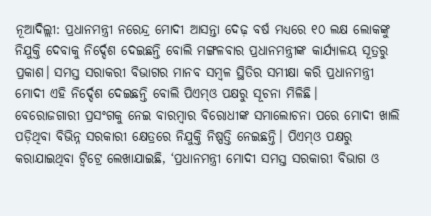ନୂଆଦିଲ୍ଲୀ: ପ୍ରଧାନମନ୍ତ୍ରୀ ନରେନ୍ଦ୍ର ମୋଦୀ ଆସନ୍ତା ଦେଢ଼ ବର୍ଷ ମଧ୍ୟରେ ୧୦ ଲକ୍ଷ ଲୋକଙ୍କୁ ନିଯୁକ୍ତି ଦେବାକୁ ନିର୍ଦ୍ଦେଶ ଦେଇଛନ୍ତି ବୋଲି ମଙ୍ଗଳବାର ପ୍ରଧାନମନ୍ତ୍ରୀଙ୍କ କାର୍ଯ୍ୟାଳୟ ସୂତ୍ରରୁ ପ୍ରକାଶ। ସମସ୍ତ ସରାକରୀ ବିଭାଗର ମାନବ ସମ୍ବଳ ସ୍ଥିତିର ସମୀକ୍ଷା କରି ପ୍ରଧାନମନ୍ତ୍ରୀ ମୋଦୀ ଏହି ନିର୍ଦ୍ଦେଶ ଦେଇଛନ୍ତି ବୋଲି ପିଏମ୍ଓ ପକ୍ଷରୁ ସୂଚନା ମିଳିଛି।
ବେରୋଜଗାରୀ ପ୍ରସଂଗକୁ ନେଇ ବାରମ୍ବାର ବିରୋଧୀଙ୍କ ସମାଲୋଚନା ପରେ ମୋଦୀ ଖାଲି ପଡ଼ିଥିବା ବିଭିନ୍ନ ସରକାରୀ କ୍ଷେତ୍ରରେ ନିଯୁକ୍ତି ନିଷ୍ପତ୍ତି ନେଇଛନ୍ତି। ପିଏମ୍ଓ ପକ୍ଷରୁ କରାଯାଇଥିବା ଟ୍ବିଟ୍ରେ ଲେଖାଯାଇଛି, ‘ପ୍ରଧାନମନ୍ତ୍ରୀ ମୋଦୀ ସମସ୍ତ ସରକାରୀ ବିଭାଗ ଓ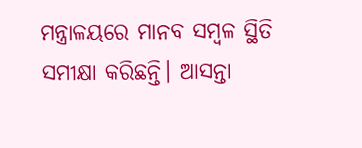ମନ୍ତ୍ରାଳୟରେ ମାନବ ସମ୍ବଳ ସ୍ଥିତି ସମୀକ୍ଷା କରିଛନ୍ତି। ଆସନ୍ତା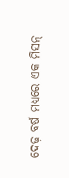ଦେଢ଼ ବର୍ଷ ମଧ୍ୟରେ ଏକ ମିସନ୍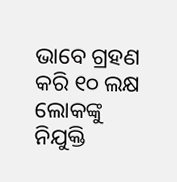ଭାବେ ଗ୍ରହଣ କରି ୧୦ ଲକ୍ଷ ଲୋକଙ୍କୁ ନିଯୁକ୍ତି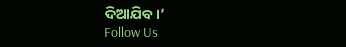ଦିଆଯିବ।’
Follow Us